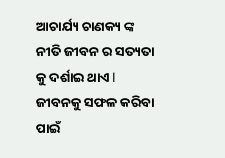ଆଚାର୍ଯ୍ୟ ଚାଣକ୍ୟ ଙ୍କ ନୀତି ଜୀବନ ର ସତ୍ୟତା କୁ ଦର୍ଶାଇ ଥାଏ l ଜୀବନକୁ ସଫଳ କରିବା ପାଇଁ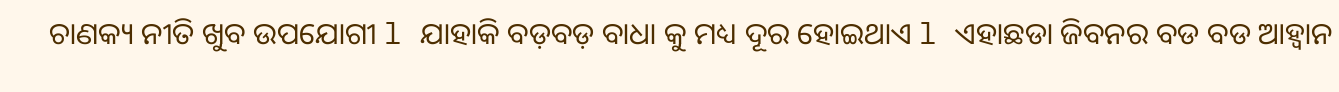ଚାଣକ୍ୟ ନୀତି ଖୁବ ଉପଯୋଗୀ l ଯାହାକି ବଡ଼ବଡ଼ ବାଧା କୁ ମଧ୍ୟ ଦୂର ହୋଇଥାଏ l ଏହାଛଡା ଜିବନର ବଡ ବଡ ଆହ୍ୱାନ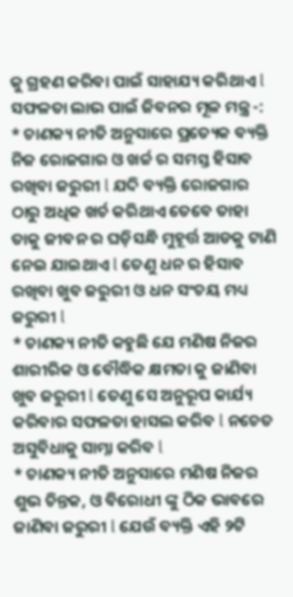କୁ ଗ୍ରହଣ କରିବା ପାଇଁ ସାହାଯ୍ୟ କରିଥାଏ l
ସଫଳତା ଲାଭ ପାଇଁ ଜିବନର ମୂଳ ମନ୍ତ୍ର -:
* ଚାଣକ୍ୟ ନୀତି ଅନୁସାରେ ପ୍ରତ୍ୟେକ ବ୍ୟକ୍ତି ନିଜ ରୋଜଗାର ଓ ଖର୍ଚ୍ଚ ର ସମସ୍ତ ହିସାବ ରଖିବା ଜରୁରୀ l ଯଦି ବ୍ୟକ୍ତି ରୋଜଗାର ଠାରୁ ଅଧିକ ଖର୍ଚ କରିଥାଏ ତେବେ ତାହା ତାକୁ ଜୀବନ ର ଘଡ଼ିସନ୍ଧି ମୁହୂର୍ତ୍ତ ଆଡକୁ ଟାଣି ନେଇ ଯାଇଥାଏ l ତେଣୁ ଧନ ର ହିସାବ ରଖିବା ଖୁବ ଜରୁରୀ ଓ ଧନ ସଂଚୟ ମଧ୍ୟ ଜରୁରୀ l
* ଚାଣକ୍ୟ ନୀତି କହୁଛି ଯେ ମଣିଷ ନିଜର ଶାରୀରିକ ଓ ବୌଦ୍ଧିକ କ୍ଷମତା କୁ ଜାଣିବା ଖୁବ ଜରୁରୀ l ତେଣୁ ସେ ଅନୁରୂପ କାର୍ଯ୍ୟ କରିବାର ସଫଳତା ହାସଲ କରିବ l ନଚେତ ଅସୁବିଧାକୁ ସାମ୍ନା କରିବ l
* ଚାଣକ୍ୟ ନୀତି ଅନୁସାରେ ମଣିଷ ନିଜର ଶୁଭ ଚିନ୍ତକ, ଓ ବିରୋଧୀ ଙ୍କୁ ଠିକ ଭାବରେ ଜାଣିବା ଜରୁରୀ l ଯେଉଁ ବ୍ୟକ୍ତି ଏହି ୨ଟି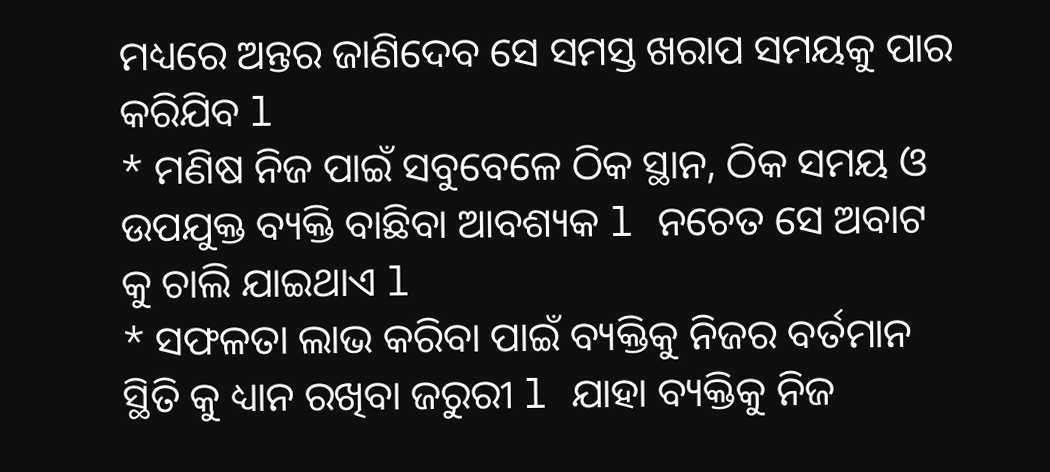ମଧ୍ୟରେ ଅନ୍ତର ଜାଣିଦେବ ସେ ସମସ୍ତ ଖରାପ ସମୟକୁ ପାର କରିଯିବ l
* ମଣିଷ ନିଜ ପାଇଁ ସବୁବେଳେ ଠିକ ସ୍ଥାନ, ଠିକ ସମୟ ଓ ଉପଯୁକ୍ତ ବ୍ୟକ୍ତି ବାଛିବା ଆବଶ୍ୟକ l ନଚେତ ସେ ଅବାଟ କୁ ଚାଲି ଯାଇଥାଏ l
* ସଫଳତା ଲାଭ କରିବା ପାଇଁ ବ୍ୟକ୍ତିକୁ ନିଜର ବର୍ତମାନ ସ୍ଥିତି କୁ ଧ୍ୟାନ ରଖିବା ଜରୁରୀ l ଯାହା ବ୍ୟକ୍ତିକୁ ନିଜ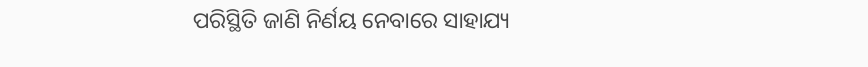ପରିସ୍ଥିତି ଜାଣି ନିର୍ଣୟ ନେବାରେ ସାହାଯ୍ୟ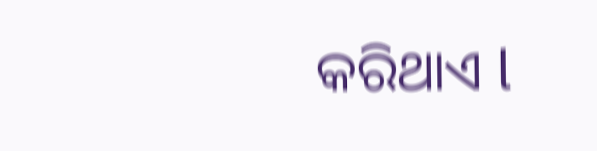କରିଥାଏ l